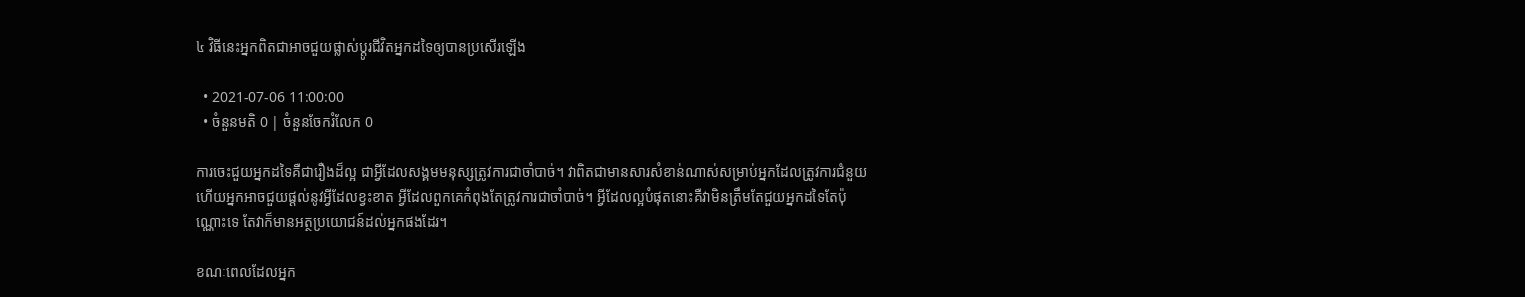៤ វិធីនេះអ្នកពិតជាអាចជួយផ្លាស់ប្ដូរជីវិតអ្នកដទៃឲ្យបានប្រសើរឡើង

  • 2021-07-06 11:00:00
  • ចំនួនមតិ 0 | ចំនួនចែករំលែក 0

ការចេះជួយអ្នកដទៃគឺជារឿងដ៏ល្អ ជាអ្វីដែលសង្គមមនុស្សត្រូវការជាចាំបាច់។ វាពិតជាមានសារសំខាន់ណាស់សម្រាប់អ្នកដែលត្រូវការជំនួយ ហើយអ្នកអាចជួយផ្តល់នូវអ្វីដែលខ្វះខាត អ្វីដែលពួកគេកំពុងតែត្រូវការជាចាំបាច់។ អ្វីដែលល្អបំផុតនោះគឺវាមិនត្រឹមតែជួយអ្នកដទៃតែប៉ុណ្ណោះទេ តែវាក៏មានអត្ថប្រយោជន៍ដល់អ្នកផងដែរ។

ខណៈពេលដែលអ្នក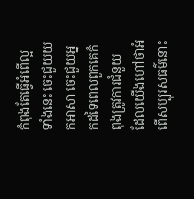កំពុងតែធ្វើអំពើល្អទាំងនេះ ចេះជួយយកអាសា ចេះជួយអ្នកដទៃពេលពួកគេកំពុងត្រូវការជំនួយ ដែលយើងហៅថាអំពើសប្បុរសធម៌នោះ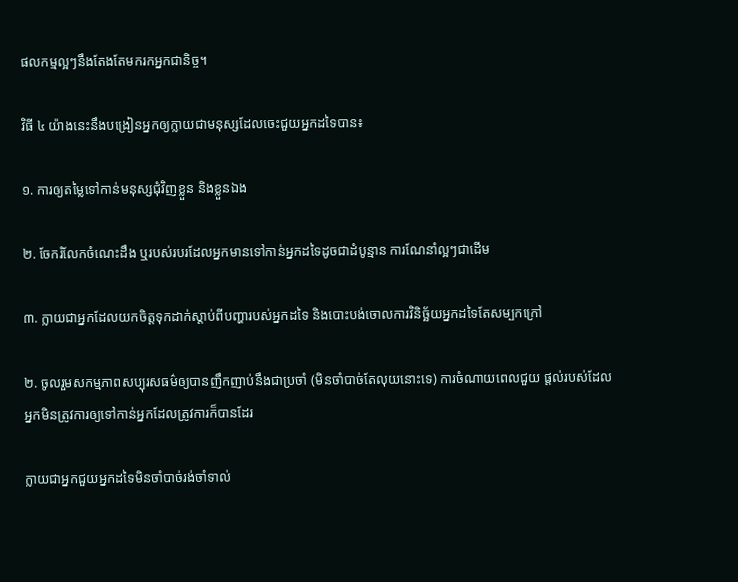ផលកម្មល្អៗនឹងតែងតែមករកអ្នកជានិច្ច។

វិធី ៤ យ៉ាងនេះនឹងបង្រៀនអ្នកឲ្យក្លាយជាមនុស្សដែលចេះជួយអ្នកដទៃបាន៖

១. ការឲ្យតម្លៃទៅកាន់មនុស្សជុំវិញខ្លួន និងខ្លួនឯង

២. ចែករំលែកចំណេះដឹង ឬរបស់របរដែលអ្នកមានទៅកាន់អ្នកដទៃដូចជាដំបូន្មាន ការណែនាំល្អៗជាដើម

៣. ក្លាយជាអ្នកដែលយកចិត្តទុកដាក់ស្តាប់ពីបញ្ហារបស់អ្នកដទៃ និងបោះបង់ចោលការវិនិច្ឆ័យអ្នកដទៃតែសម្បកក្រៅ

២. ចូលរួមសកម្មភាពសប្បុរសធម៌ឲ្យបានញឹកញាប់នឹងជាប្រចាំ (មិនចាំបាច់តែលុយនោះទេ) ការចំណាយពេលជួយ ផ្តល់របស់ដែលអ្នកមិនត្រូវការឲ្យទៅកាន់អ្នកដែលត្រូវការក៏បានដែរ

ក្លាយជាអ្នកជួយអ្នកដទៃមិនចាំបាច់រង់ចាំទាល់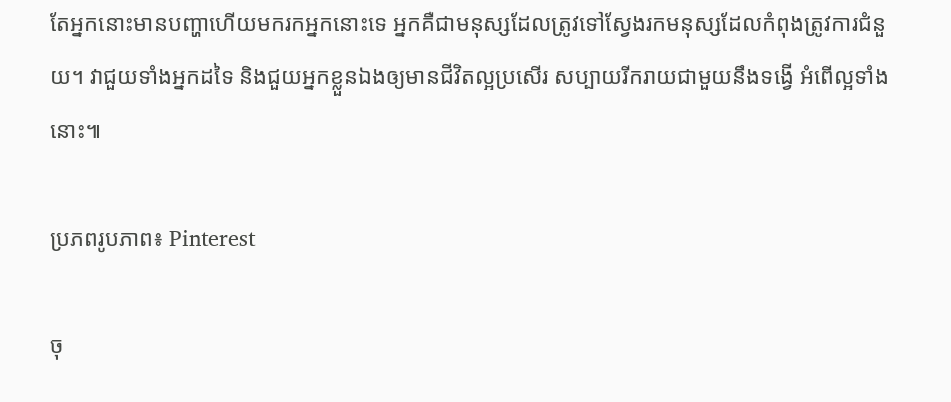តែអ្នកនោះមានបញ្ហាហើយមករកអ្នកនោះទេ អ្នកគឺជាមនុស្សដែលត្រូវទៅស្វែងរកមនុស្សដែលកំពុងត្រូវការជំនួយ។ វាជួយទាំងអ្នកដទៃ និងជួយអ្នកខ្លួនឯងឲ្យមានជីវិតល្អប្រសើរ សប្បាយរីករាយជាមួយនឹងទង្វើ អំពើល្អទាំងនោះ៕

ប្រភពរូបភាព៖ Pinterest

ចុ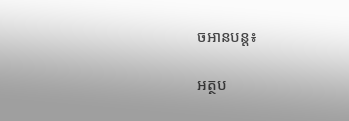ចអានបន្ត៖

អត្ថប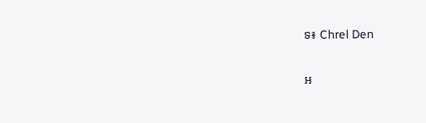ទ៖ Chrel Den

អ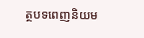ត្ថបទពេញនិយម